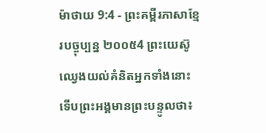ម៉ាថាយ 9:4 - ព្រះគម្ពីរភាសាខ្មែរបច្ចុប្បន្ន ២០០៥4 ព្រះយេស៊ូឈ្វេងយល់គំនិតអ្នកទាំងនោះ ទើបព្រះអង្គមានព្រះបន្ទូលថា៖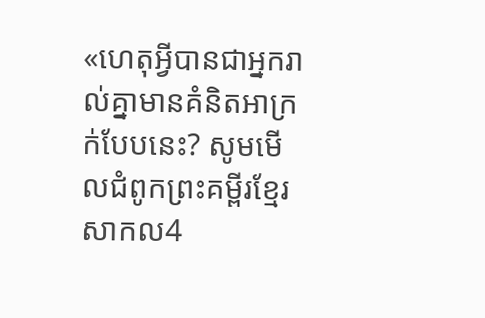«ហេតុអ្វីបានជាអ្នករាល់គ្នាមានគំនិតអាក្រក់បែបនេះ? សូមមើលជំពូកព្រះគម្ពីរខ្មែរសាកល4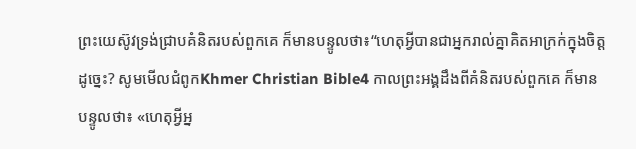ព្រះយេស៊ូវទ្រង់ជ្រាបគំនិតរបស់ពួកគេ ក៏មានបន្ទូលថា៖“ហេតុអ្វីបានជាអ្នករាល់គ្នាគិតអាក្រក់ក្នុងចិត្តដូច្នេះ? សូមមើលជំពូកKhmer Christian Bible4 កាលព្រះអង្គដឹងពីគំនិតរបស់ពួកគេ ក៏មានបន្ទូលថា៖ «ហេតុអ្វីអ្ន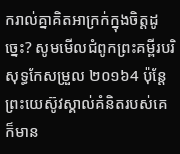ករាល់គ្នាគិតអាក្រក់ក្នុងចិត្ដដូច្នេះ? សូមមើលជំពូកព្រះគម្ពីរបរិសុទ្ធកែសម្រួល ២០១៦4 ប៉ុន្តែ ព្រះយេស៊ូវស្គាល់គំនិតរបស់គេ ក៏មាន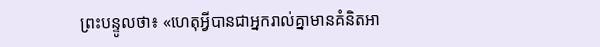ព្រះបន្ទូលថា៖ «ហេតុអ្វីបានជាអ្នករាល់គ្នាមានគំនិតអា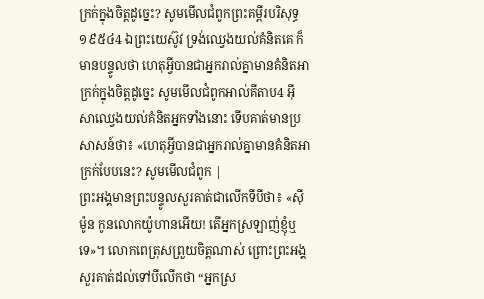ក្រក់ក្នុងចិត្តដូច្នេះ? សូមមើលជំពូកព្រះគម្ពីរបរិសុទ្ធ ១៩៥៤4 ឯព្រះយេស៊ូវ ទ្រង់ឈ្វេងយល់គំនិតគេ ក៏មានបន្ទូលថា ហេតុអ្វីបានជាអ្នករាល់គ្នាមានគំនិតអាក្រក់ក្នុងចិត្តដូច្នេះ សូមមើលជំពូកអាល់គីតាប4 អ៊ីសាឈ្វេងយល់គំនិតអ្នកទាំងនោះ ទើបគាត់មានប្រសាសន៍ថា៖ «ហេតុអ្វីបានជាអ្នករាល់គ្នាមានគំនិតអាក្រក់បែបនេះ? សូមមើលជំពូក |
ព្រះអង្គមានព្រះបន្ទូលសួរគាត់ជាលើកទីបីថា៖ «ស៊ីម៉ូន កូនលោកយ៉ូហានអើយ! តើអ្នកស្រឡាញ់ខ្ញុំឬទេ»។ លោកពេត្រុសព្រួយចិត្តណាស់ ព្រោះព្រះអង្គសួរគាត់ដល់ទៅបីលើកថា “អ្នកស្រ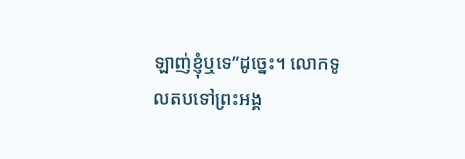ឡាញ់ខ្ញុំឬទេ”ដូច្នេះ។ លោកទូលតបទៅព្រះអង្គ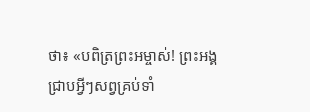ថា៖ «បពិត្រព្រះអម្ចាស់! ព្រះអង្គជ្រាបអ្វីៗសព្វគ្រប់ទាំ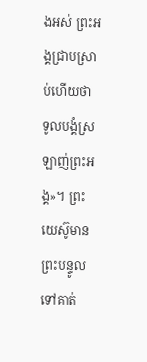ងអស់ ព្រះអង្គជ្រាបស្រាប់ហើយថា ទូលបង្គំស្រឡាញ់ព្រះអង្គ»។ ព្រះយេស៊ូមានព្រះបន្ទូលទៅគាត់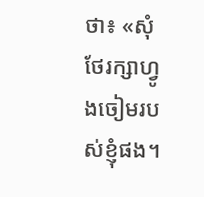ថា៖ «សុំថែរក្សាហ្វូងចៀមរបស់ខ្ញុំផង។